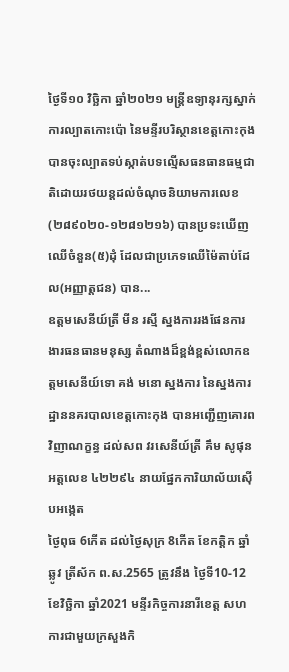ថ្ងៃទី១០ វិច្ឆិកា ឆ្នាំ២០២១ មន្ត្រីឧទ្យានុរក្សស្នាក់ការល្បាតកោះប៉ោ នៃមន្ទីរបរិស្ថានខេត្តកោះកុង បានចុះល្បាតទប់ស្កាត់បទល្មើសធនធានធម្មជាតិដោយរថយន្តដល់ចំណុចនិយាមការលេខ (២៨៩០២០-១២៨១២១៦) បានប្រទះឃើញឈើចំនួន(៥)ដុំ ដែលជាប្រភេទឈើម៉ៃតាប់ដែល(អញ្ញាត្តជន) បាន...
ឧត្តមសេនីយ៍ត្រី មីន រស្មី ស្នងការរងផែនការងារធនធានមនុស្ស តំណាងដ៏ខ្ពង់ខ្ពស់លោកឧត្តមសេនីយ៍ទោ គង់ មនោ ស្នងការ នៃស្នងការដ្ឋាននគរបាលខេត្តកោះកុង បានអញ្ជើញគោរពវិញាណក្ខន្ធ ដល់សព វរសេនីយ៍ត្រី គឹម សូផុន អត្តលេខ ៤២២៩៤ នាយផ្នែកការិយាល័យស៊ើបអង្កេត
ថ្ងៃពុធ 6កើត ដល់ថ្ងៃសុក្រ 8កើត ខែកត្តិក ឆ្នាំឆ្លូវ ត្រីស័ក ព.ស.2565 ត្រូវនឹង ថ្ងៃទី10-12 ខែវិច្ឆិកា ឆ្នាំ2021 មន្ទីរកិច្ចការនារីខេត្ត សហការជាមួយក្រសួងកិ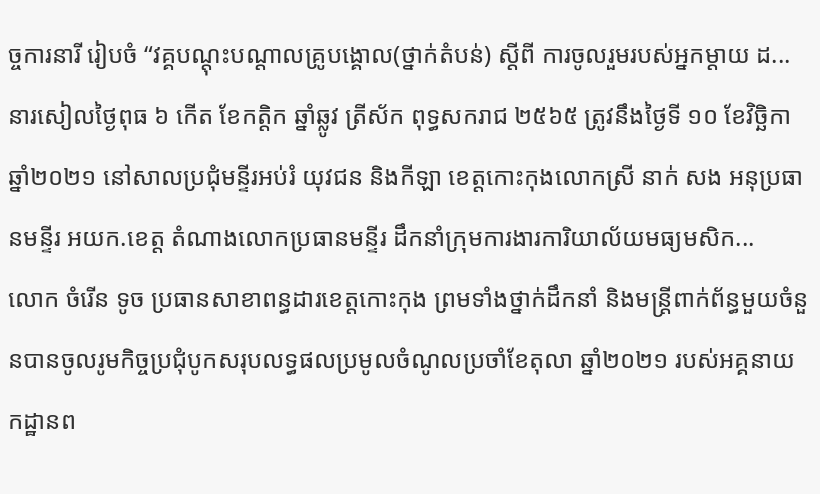ច្ចការនារី រៀបចំ “វគ្គបណ្ដុះបណ្ដាលគ្រូបង្គោល(ថ្នាក់តំបន់) ស្ដីពី ការចូលរួមរបស់អ្នកម្ដាយ ដ...
នារសៀលថ្ងៃពុធ ៦ កើត ខែកត្តិក ឆ្នាំឆ្លូវ ត្រីស័ក ពុទ្ធសករាជ ២៥៦៥ ត្រូវនឹងថ្ងៃទី ១០ ខែវិច្ឆិកាឆ្នាំ២០២១ នៅសាលប្រជុំមន្ទីរអប់រំ យុវជន និងកីឡា ខេត្តកោះកុងលោកស្រី នាក់ សង អនុប្រធានមន្ទីរ អយក.ខេត្ត តំណាងលោកប្រធានមន្ទីរ ដឹកនាំក្រុមការងារការិយាល័យមធ្យមសិក...
លោក ចំរើន ទូច ប្រធានសាខាពន្ធដារខេត្តកោះកុង ព្រមទាំងថ្នាក់ដឹកនាំ និងមន្ត្រីពាក់ព័ន្ធមួយចំនួនបានចូលរូមកិច្ចប្រជុំបូកសរុបលទ្ធផលប្រមូលចំណូលប្រចាំខែតុលា ឆ្នាំ២០២១ របស់អគ្គនាយកដ្ឋានព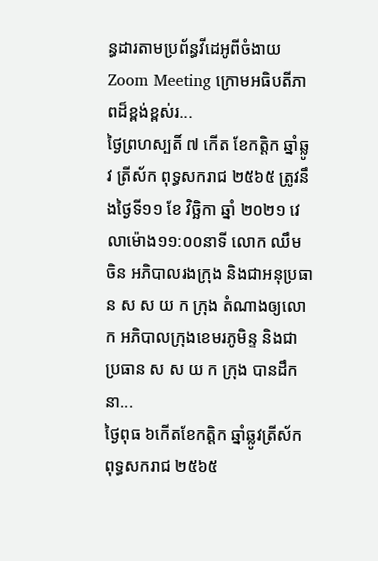ន្ធដារតាមប្រព័ន្ធវីដេអូពីចំងាយ Zoom Meeting ក្រោមអធិបតីភាពដ៏ខ្ពង់ខ្ពស់រ...
ថ្ងៃព្រហស្បតិ៍ ៧ កើត ខែកត្តិក ឆ្នាំឆ្លូវ ត្រីស័ក ពុទ្ធសករាជ ២៥៦៥ ត្រូវនឹងថ្ងៃទី១១ ខែ វិច្ឆិកា ឆ្នាំ ២០២១ វេលាម៉ោង១១:០០នាទី លោក ឈឹម ចិន អភិបាលរងក្រុង និងជាអនុប្រធាន ស ស យ ក ក្រុង តំណាងឲ្យលោក អភិបាលក្រុងខេមរភូមិន្ទ និងជាប្រធាន ស ស យ ក ក្រុង បានដឹកនា...
ថ្ងៃពុធ ៦កើតខែកត្តិក ឆ្នាំឆ្លូវត្រីស័ក ពុទ្ធសករាជ ២៥៦៥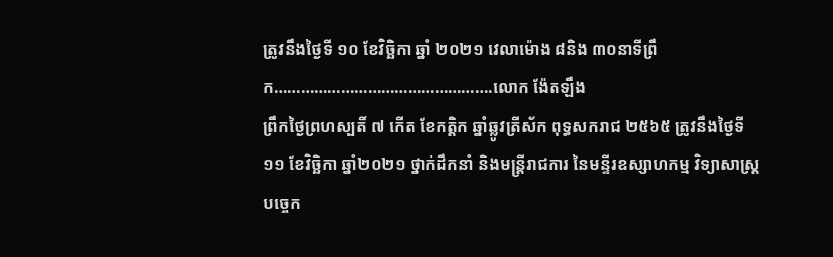ត្រូវនឹងថ្ងៃទី ១០ ខែវិច្ឆិកា ឆ្នាំ ២០២១ វេលាម៉ោង ៨និង ៣០នាទីព្រឹក………………………………………….លោក ង៉ែតឡឹង
ព្រឹកថ្ងៃព្រហស្បតិ៍ ៧ កើត ខែកត្តិក ឆ្នាំឆ្លូវត្រីស័ក ពុទ្ធសករាជ ២៥៦៥ ត្រូវនឹងថ្ងៃទី១១ ខែវិច្ឆិកា ឆ្នាំ២០២១ ថ្នាក់ដឹកនាំ និងមន្ត្រីរាជការ នៃមន្ទីរឧស្សាហកម្ម វិទ្យាសាស្ត្រ បច្ចេក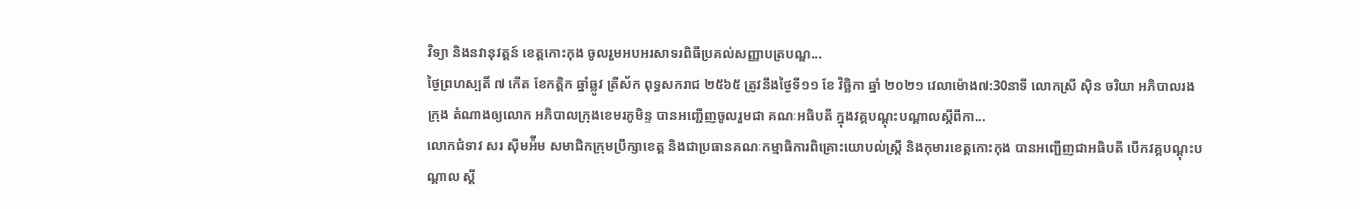វិទ្យា និងនវានុវត្តន៍ ខេត្តកោះកុង ចូលរួមអបអរសាទរពិធីប្រគល់សញ្ញាបត្របណ្ឌ...
ថ្ងៃព្រហស្បតិ៍ ៧ កើត ខែកត្តិក ឆ្នាំឆ្លូវ ត្រីស័ក ពុទ្ធសករាជ ២៥៦៥ ត្រូវនឹងថ្ងៃទី១១ ខែ វិច្ឆិកា ឆ្នាំ ២០២១ វេលាម៉ោង៧:30នាទី លោកស្រី សុិន ចរិយា អភិបាលរងក្រុង តំណាងឲ្យលោក អភិបាលក្រុងខេមរភូមិន្ទ បានអញ្ជើញចូលរួមជា គណៈអធិបតី ក្នុងវគ្គបណ្តុះបណ្តាលស្តីពីកា...
លោកជំទាវ សរ ស៊ីមអ៉ីម សមាជិកក្រុមប្រឹក្សាខេត្ត និងជាប្រធានគណៈកម្មាធិការពិគ្រោះយោបល់ស្ត្រី និងកុមារខេត្តកោះកុង បានអញ្ជើញជាអធិបតី បើកវគ្គបណ្ដុះបណ្ដាល ស្ដី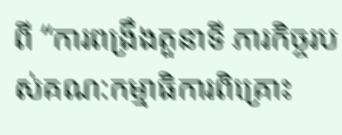ពី “ការពង្រឹងតួនាទី ភារកិច្ចរបស់គណ:កម្មាធិការពិគ្រោះ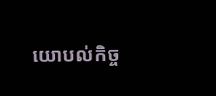យោបល់កិច្ច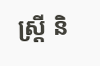ស្រី្ដ និ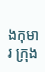ងកុមារ ក្រុង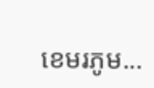ខេមរភូម...